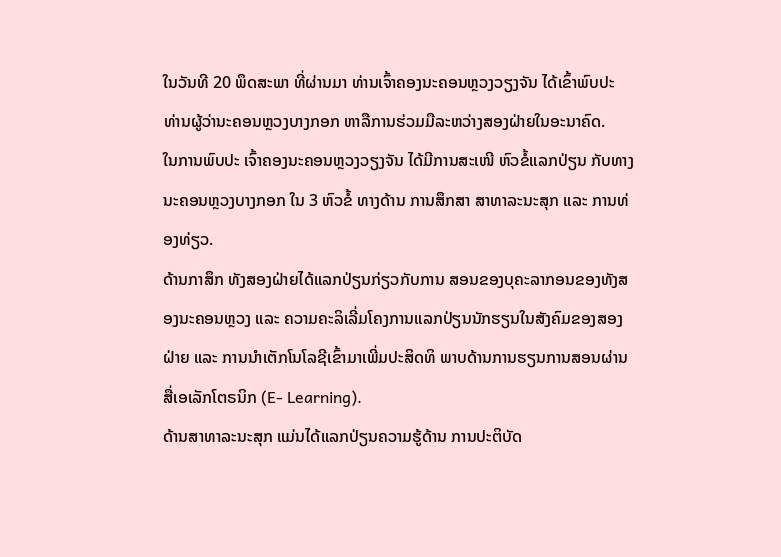ໃນວັນທີ 20 ພຶດສະພາ ທີ່ຜ່ານມາ ທ່ານເຈົ້າຄອງນະຄອນຫຼວງວຽງຈັນ ໄດ້ເຂົ້າພົບປະ ທ່ານຜູ້ວ່ານະຄອນຫຼວງບາງກອກ ຫາລືການຮ່ວມມືລະຫວ່າງສອງຝ່າຍໃນອະນາຄົດ.
ໃນການພົບປະ ເຈົ້າຄອງນະຄອນຫຼວງວຽງຈັນ ໄດ້ມີການສະເໜີ ຫົວຂໍ້ແລກປ່ຽນ ກັບທາງ ນະຄອນຫຼວງບາງກອກ ໃນ 3 ຫົວຂໍ້ ທາງດ້ານ ການສຶກສາ ສາທາລະນະສຸກ ແລະ ການທ່ອງທ່ຽວ.
ດ້ານກາສຶກ ທັງສອງຝ່າຍໄດ້ແລກປ່ຽນກ່ຽວກັບການ ສອນຂອງບຸຄະລາກອນຂອງທັງສອງນະຄອນຫຼວງ ແລະ ຄວາມຄະລິເລີ່ມໂຄງການແລກປ່ຽນນັກຮຽນໃນສັງຄົມຂອງສອງຝ່າຍ ແລະ ການນຳເຕັກໂນໂລຊີເຂົ້າມາເພີ່ມປະສິດທິ ພາບດ້ານການຮຽນການສອນຜ່ານສື່ເອເລັກໂຕຣນິກ (E- Learning).
ດ້ານສາທາລະນະສຸກ ແມ່ນໄດ້ແລກປ່ຽນຄວາມຮູ້ດ້ານ ການປະຕິບັດ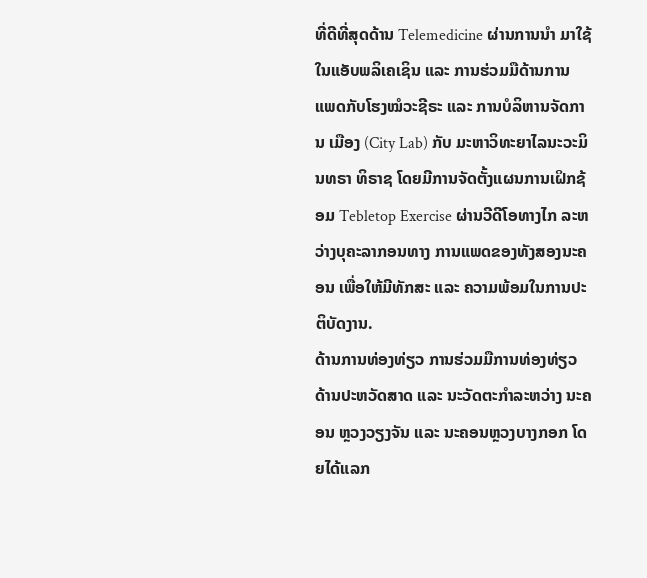ທີ່ດີທີ່ສຸດດ້ານ Telemedicine ຜ່ານການນຳ ມາໃຊ້ໃນແອັບພລິເຄເຊິນ ແລະ ການຮ່ວມມືດ້ານການ ແພດກັບໂຮງໝໍວະຊີຣະ ແລະ ການບໍລິຫານຈັດການ ເມືອງ (City Lab) ກັບ ມະຫາວິທະຍາໄລນະວະມິນທຣາ ທິຣາຊ ໂດຍມີການຈັດຕັ້ງແຜນການເຝິກຊ້ອມ Tebletop Exercise ຜ່ານວີດີໂອທາງໄກ ລະຫວ່າງບຸຄະລາກອນທາງ ການແພດຂອງທັງສອງນະຄອນ ເພື່ອໃຫ້ມີທັກສະ ແລະ ຄວາມພ້ອມໃນການປະຕິບັດງານ.
ດ້ານການທ່ອງທ່ຽວ ການຮ່ວມມືການທ່ອງທ່ຽວ ດ້ານປະຫວັດສາດ ແລະ ນະວັດຕະກຳລະຫວ່າງ ນະຄອນ ຫຼວງວຽງຈັນ ແລະ ນະຄອນຫຼວງບາງກອກ ໂດຍໄດ້ແລກ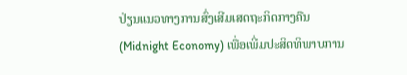ປ່ຽນແນວທາງການສົ່ງເສີມເສດຖະກິດກາງຄືນ (Midnight Economy) ເພື່ອເພີ່ມປະສິດທິພາບການ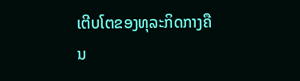ເຕີບໂຕຂອງທຸລະກິດກາງຄືນ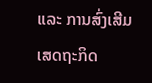ແລະ ການສົ່ງເສີມເສດຖະກິດ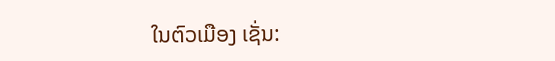ໃນຕົວເມືອງ ເຊັ່ນ: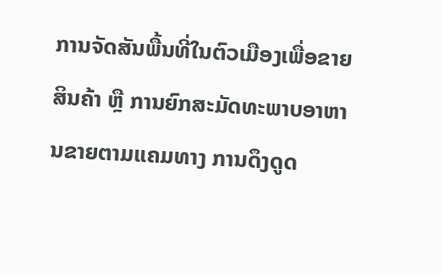ການຈັດສັນພື້ນທີ່ໃນຕົວເມືອງເພື່ອຂາຍສິນຄ້າ ຫຼື ການຍົກສະມັດທະພາບອາຫານຂາຍຕາມແຄມທາງ ການດຶງດູດ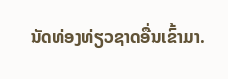ນັດທ່ອງທ່ຽວຊາດອື່ນເຂົ້າມາ.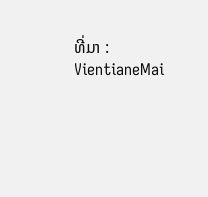ທີ່ມາ : VientianeMai